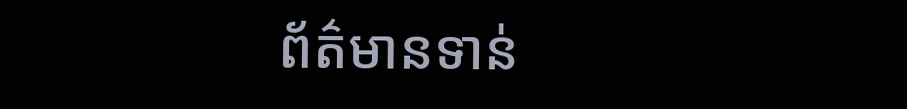ព័ត៌មានទាន់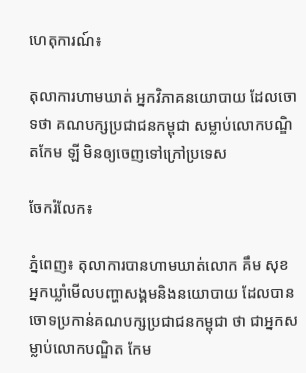ហេតុការណ៍៖

តុលាការហាមឃាត់ អ្នកវិភាគនយោបាយ ដែលចោទថា គណបក្សប្រជាជនកម្ពុជា សម្លាប់លោកបណ្ឌិតកែម ឡី មិនឲ្យចេញទៅក្រៅប្រទេស

ចែករំលែក៖

ភ្នំពេញ៖ តុលាការបានហាមឃាត់លោក គឹម សុខ អ្នកឃ្លាំមើលបញ្ហាសង្គមនិងនយោបាយ ដែលបានចោទប្រកាន់គណបក្សប្រជាជនកម្ពុជា ថា ជាអ្នកសម្លាប់លោកបណ្ឌិត កែម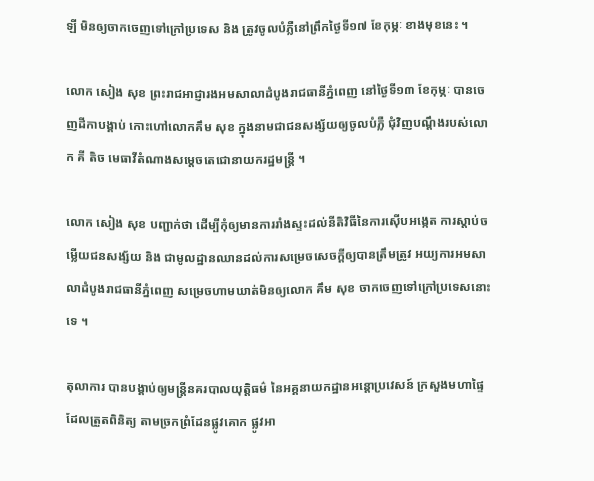ឡី មិនឲ្យចាកចេញទៅក្រៅប្រទេស និង ត្រូវចូលបំភ្លឺនៅព្រឹកថ្ងៃទី១៧ ខែកុម្ភៈ ខាងមុខនេះ ។

លោក សៀង សុខ ព្រះរាជអាជ្ញារងអមសាលាដំបូងរាជធានីភ្នំពេញ នៅថ្ងៃទី១៣ ខែកុម្ភៈ បានចេញដីកាបង្គាប់ កោះហៅលោកគឹម សុខ ក្នុងនាមជាជនសង្ស័យឲ្យចូលបំភ្លឺ ជុំវិញបណ្ដឹងរបស់លោក គី តិច មេធាវីតំណាងសម្តេចតេជោនាយករដ្ឋមន្ត្រី ។

លោក សៀង សុខ បញ្ជាក់ថា ដើម្បីកុំឲ្យមានការរាំងស្ទះដល់នីតិវិធីនៃការស៊ើបអង្កេត ការស្តាប់ចម្លើយជនសង្ស័យ និង ជាមូលដ្ឋានឈានដល់ការសម្រេចសេចក្ដីឲ្យបានត្រឹមត្រូវ អយ្យការអមសាលាដំបូងរាជធានីភ្នំពេញ សម្រេចហាមឃាត់មិនឲ្យលោក គឹម សុខ ចាកចេញទៅក្រៅប្រទេសនោះទេ ។

តុលាការ បានបង្គាប់ឲ្យមន្ត្រីនគរបាលយុត្តិធម៌ នៃអគ្គនាយកដ្ឋានអន្តោប្រវេសន៍ ក្រសួងមហាផ្ទៃ ដែលត្រួតពិនិត្យ តាមច្រកព្រំដែនផ្លូវគោក ផ្លូវអា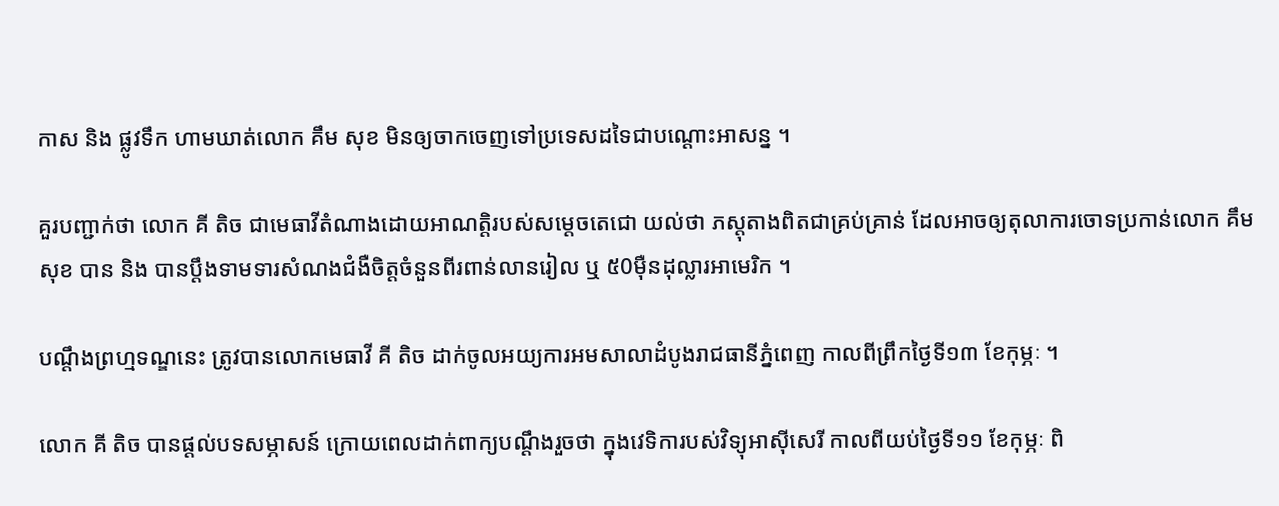កាស និង ផ្លូវទឹក ហាមឃាត់លោក គឹម សុខ មិនឲ្យចាកចេញទៅប្រទេសដទៃជាបណ្តោះអាសន្ន ។

គួរបញ្ជាក់ថា លោក គី តិច ជាមេធាវីតំណាងដោយអាណត្តិរបស់សម្តេចតេជោ យល់ថា ភស្តុតាងពិតជាគ្រប់គ្រាន់ ដែលអាចឲ្យតុលាការចោទប្រកាន់លោក គឹម សុខ បាន និង បានប្តឹងទាមទារសំណងជំងឺចិត្តចំនួនពីរពាន់លានរៀល ឬ ៥0ម៉ឺនដុល្លារអាមេរិក ។

បណ្តឹងព្រហ្មទណ្ឌនេះ ត្រូវបានលោកមេធាវី គី តិច ដាក់ចូលអយ្យការអមសាលាដំបូងរាជធានីភ្នំពេញ កាលពីព្រឹកថ្ងៃទី១៣ ខែកុម្ភៈ ។

លោក គី តិច បានផ្តល់បទសម្ភាសន៍ ក្រោយពេលដាក់ពាក្យបណ្ដឹងរួចថា ក្នុងវេទិការបស់វិទ្យុអាស៊ីសេរី កាលពីយប់ថ្ងៃទី១១ ខែកុម្ភៈ ពិ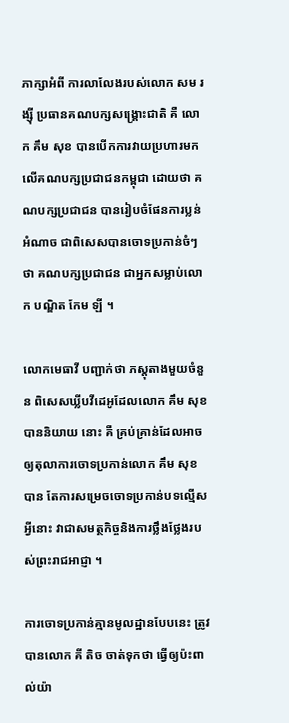ភាក្សាអំពី ការលាលែងរបស់លោក សម រង្ស៊ី ប្រធានគណបក្សសង្គ្រោះជាតិ គឺ លោក គឹម សុខ បានបើកការវាយប្រហារមកលើគណបក្សប្រជាជនកម្ពុជា ដោយថា គណបក្សប្រជាជន បានរៀបចំផែនការប្លន់អំណាច ជាពិសេសបានចោទប្រកាន់ចំៗថា គណបក្សប្រជាជន ជាអ្នកសម្លាប់លោក បណ្ឌិត កែម ឡី ។

លោកមេធាវី បញ្ជាក់ថា ភស្តុតាងមួយចំនួន ពិសេសឃ្លីបវីដេអូដែលលោក គឹម សុខ បាននិយាយ នោះ គឺ គ្រប់គ្រាន់ដែលអាចឲ្យតុលាការចោទប្រកាន់លោក គឹម សុខ បាន តែការសម្រេចចោទប្រកាន់បទល្មើសអ្វីនោះ វាជាសមត្ថកិច្ចនិងការថ្លឹងថ្លែងរបស់ព្រះរាជអាជ្ញា ។

ការចោទប្រកាន់គ្មានមូលដ្ឋានបែបនេះ ត្រូវបានលោក គី តិច ចាត់ទុកថា ធ្វើឲ្យប៉ះពាល់យ៉ា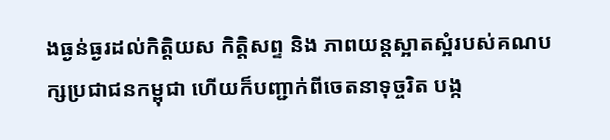ងធ្ងន់ធ្ងរដល់កិត្តិយស កិត្តិសព្ទ និង ភាពយន្តស្អាតស្អំរបស់គណបក្សប្រជាជនកម្ពុជា ហើយក៏បញ្ជាក់ពីចេតនាទុច្ចរិត បង្ក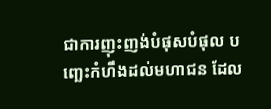ជាការញុះញង់បំផុសបំផុល បញ្ឆេះកំហឹងដល់មហាជន ដែល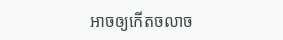អាចឲ្យកើតចលាច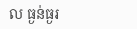ល ធ្ងន់ធ្ងរ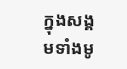ក្នុងសង្គមទាំងមូ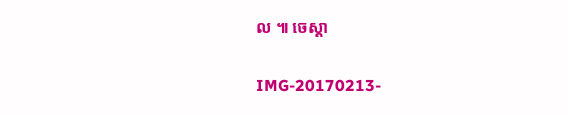ល ៕ ចេស្តា

IMG-20170213-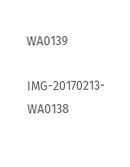WA0139

IMG-20170213-WA0138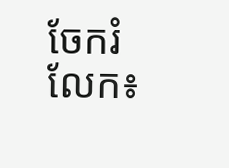ចែករំលែក៖